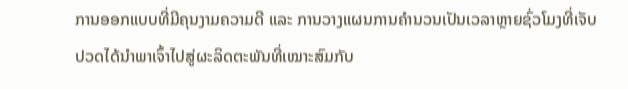ການອອກແບບທີ່ມີຄຸນງາມຄວາມດີ ແລະ ການວາງແຜນການຄຳນວນເປັນເວລາຫຼາຍຊົ່ວໂມງທີ່ເຈັບປວດໄດ້ນຳພາເຈົ້າໄປສູ່ຜະລິດຕະພັນທີ່ເໝາະສົມກັບ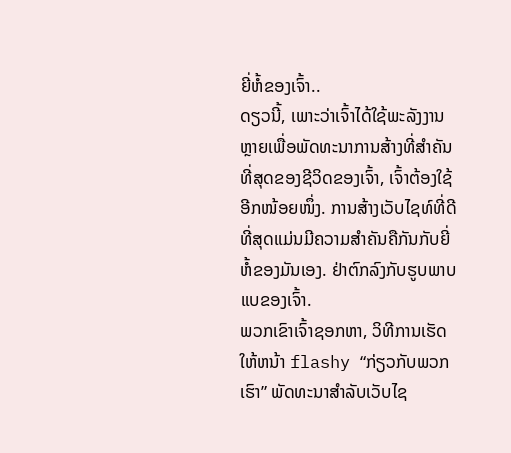ຍີ່ຫໍ້ຂອງເຈົ້າ..
ດຽວນີ້, ເພາະວ່າເຈົ້າໄດ້ໃຊ້ພະລັງງານຫຼາຍເພື່ອພັດທະນາການສ້າງທີ່ສຳຄັນທີ່ສຸດຂອງຊີວິດຂອງເຈົ້າ, ເຈົ້າຕ້ອງໃຊ້ອີກໜ້ອຍໜຶ່ງ. ການສ້າງເວັບໄຊທ໌ທີ່ດີທີ່ສຸດແມ່ນມີຄວາມສໍາຄັນຄືກັນກັບຍີ່ຫໍ້ຂອງມັນເອງ. ຢ່າຕົກລົງກັບຮູບພາບແບຂອງເຈົ້າ.
ພວກເຂົາເຈົ້າຊອກຫາ, ວິທີການເຮັດໃຫ້ຫນ້າ flashy “ກ່ຽວກັບພວກເຮົາ” ພັດທະນາສໍາລັບເວັບໄຊ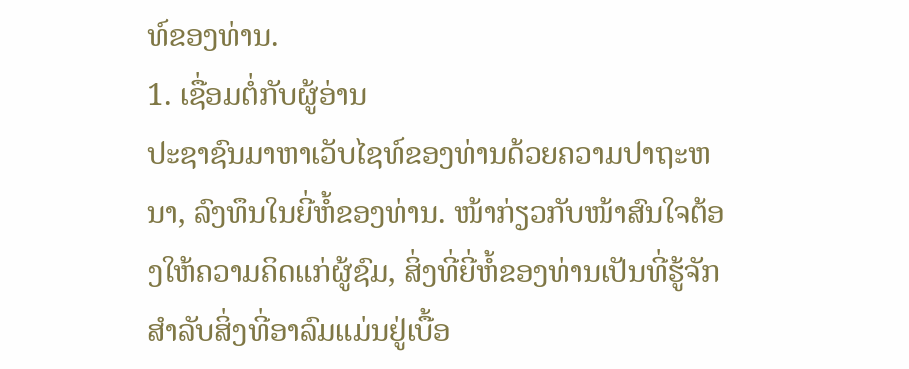ທ໌ຂອງທ່ານ.
1. ເຊື່ອມຕໍ່ກັບຜູ້ອ່ານ
ປະຊາຊົນມາຫາເວັບໄຊທ໌ຂອງທ່ານດ້ວຍຄວາມປາຖະຫນາ, ລົງທຶນໃນຍີ່ຫໍ້ຂອງທ່ານ. ໜ້າກ່ຽວກັບໜ້າສົນໃຈຕ້ອງໃຫ້ຄວາມຄິດແກ່ຜູ້ຊົມ, ສິ່ງທີ່ຍີ່ຫໍ້ຂອງທ່ານເປັນທີ່ຮູ້ຈັກສໍາລັບສິ່ງທີ່ອາລົມແມ່ນຢູ່ເບື້ອ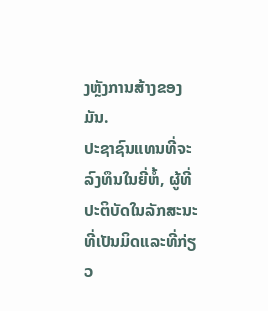ງຫຼັງການສ້າງຂອງມັນ.
ປະຊາຊົນແທນທີ່ຈະລົງທຶນໃນຍີ່ຫໍ້, ຜູ້ທີ່ປະຕິບັດໃນລັກສະນະທີ່ເປັນມິດແລະທີ່ກ່ຽວ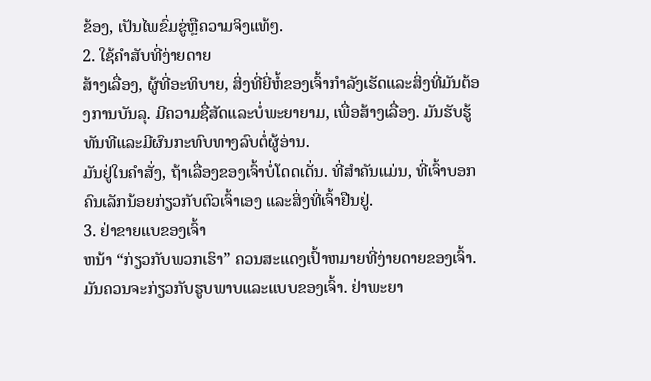ຂ້ອງ, ເປັນໄພຂົ່ມຂູ່ຫຼືຄວາມຈິງແທ້ໆ.
2. ໃຊ້ຄໍາສັບທີ່ງ່າຍດາຍ
ສ້າງເລື່ອງ, ຜູ້ທີ່ອະທິບາຍ, ສິ່ງທີ່ຍີ່ຫໍ້ຂອງເຈົ້າກໍາລັງເຮັດແລະສິ່ງທີ່ມັນຕ້ອງການບັນລຸ. ມີຄວາມຊື່ສັດແລະບໍ່ພະຍາຍາມ, ເພື່ອສ້າງເລື່ອງ. ມັນຮັບຮູ້ທັນທີແລະມີຜົນກະທົບທາງລົບຕໍ່ຜູ້ອ່ານ.
ມັນຢູ່ໃນຄໍາສັ່ງ, ຖ້າເລື່ອງຂອງເຈົ້າບໍ່ໂດດເດັ່ນ. ທີ່ສໍາຄັນແມ່ນ, ທີ່ເຈົ້າບອກຄົນເລັກນ້ອຍກ່ຽວກັບຕົວເຈົ້າເອງ ແລະສິ່ງທີ່ເຈົ້າຢືນຢູ່.
3. ຢ່າຂາຍແບຂອງເຈົ້າ
ຫນ້າ “ກ່ຽວກັບພວກເຮົາ” ຄວນສະແດງເປົ້າຫມາຍທີ່ງ່າຍດາຍຂອງເຈົ້າ. ມັນຄວນຈະກ່ຽວກັບຮູບພາບແລະແບບຂອງເຈົ້າ. ຢ່າພະຍາ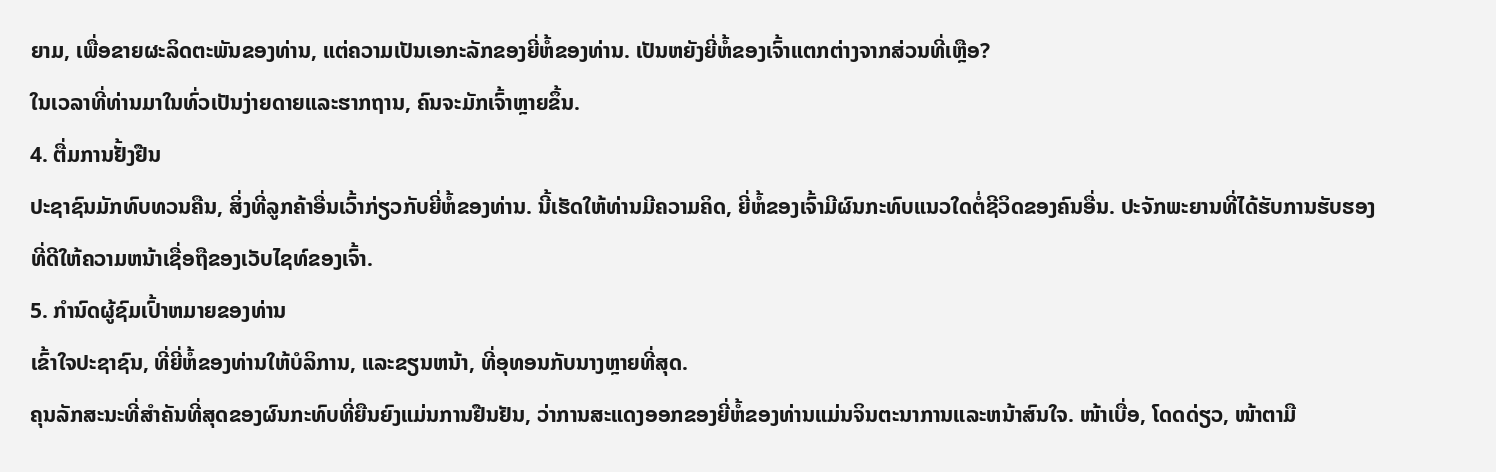ຍາມ, ເພື່ອຂາຍຜະລິດຕະພັນຂອງທ່ານ, ແຕ່ຄວາມເປັນເອກະລັກຂອງຍີ່ຫໍ້ຂອງທ່ານ. ເປັນຫຍັງຍີ່ຫໍ້ຂອງເຈົ້າແຕກຕ່າງຈາກສ່ວນທີ່ເຫຼືອ?
ໃນເວລາທີ່ທ່ານມາໃນທົ່ວເປັນງ່າຍດາຍແລະຮາກຖານ, ຄົນຈະມັກເຈົ້າຫຼາຍຂຶ້ນ.
4. ຕື່ມການຢັ້ງຢືນ
ປະຊາຊົນມັກທົບທວນຄືນ, ສິ່ງທີ່ລູກຄ້າອື່ນເວົ້າກ່ຽວກັບຍີ່ຫໍ້ຂອງທ່ານ. ນີ້ເຮັດໃຫ້ທ່ານມີຄວາມຄິດ, ຍີ່ຫໍ້ຂອງເຈົ້າມີຜົນກະທົບແນວໃດຕໍ່ຊີວິດຂອງຄົນອື່ນ. ປະຈັກພະຍານທີ່ໄດ້ຮັບການຮັບຮອງທີ່ດີໃຫ້ຄວາມຫນ້າເຊື່ອຖືຂອງເວັບໄຊທ໌ຂອງເຈົ້າ.
5. ກໍານົດຜູ້ຊົມເປົ້າຫມາຍຂອງທ່ານ
ເຂົ້າໃຈປະຊາຊົນ, ທີ່ຍີ່ຫໍ້ຂອງທ່ານໃຫ້ບໍລິການ, ແລະຂຽນຫນ້າ, ທີ່ອຸທອນກັບນາງຫຼາຍທີ່ສຸດ.
ຄຸນລັກສະນະທີ່ສໍາຄັນທີ່ສຸດຂອງຜົນກະທົບທີ່ຍືນຍົງແມ່ນການຢືນຢັນ, ວ່າການສະແດງອອກຂອງຍີ່ຫໍ້ຂອງທ່ານແມ່ນຈິນຕະນາການແລະຫນ້າສົນໃຈ. ໜ້າເບື່ອ, ໂດດດ່ຽວ, ໜ້າຕາມື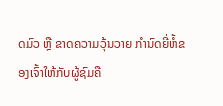ດມົວ ຫຼື ຂາດຄວາມວຸ້ນວາຍ ກຳນົດຍີ່ຫໍ້ຂອງເຈົ້າໃຫ້ກັບຜູ້ຊົມຄື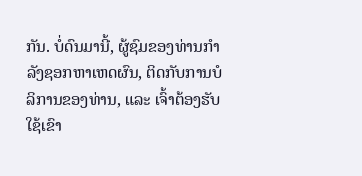ກັນ. ບໍ່ດົນມານີ້, ຜູ້ຊົມຂອງທ່ານກໍາລັງຊອກຫາເຫດຜົນ, ຕິດກັບການບໍລິການຂອງທ່ານ, ແລະ ເຈົ້າຕ້ອງຮັບໃຊ້ເຂົາ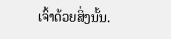ເຈົ້າດ້ວຍສິ່ງນັ້ນ.